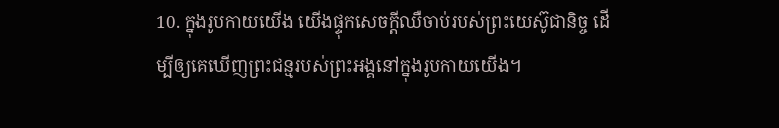10. ក្នុងរូបកាយយើង យើងផ្ទុកសេចក្ដីឈឺចាប់របស់ព្រះយេស៊ូជានិច្ច ដើម្បីឲ្យគេឃើញព្រះជន្មរបស់ព្រះអង្គនៅក្នុងរូបកាយយើង។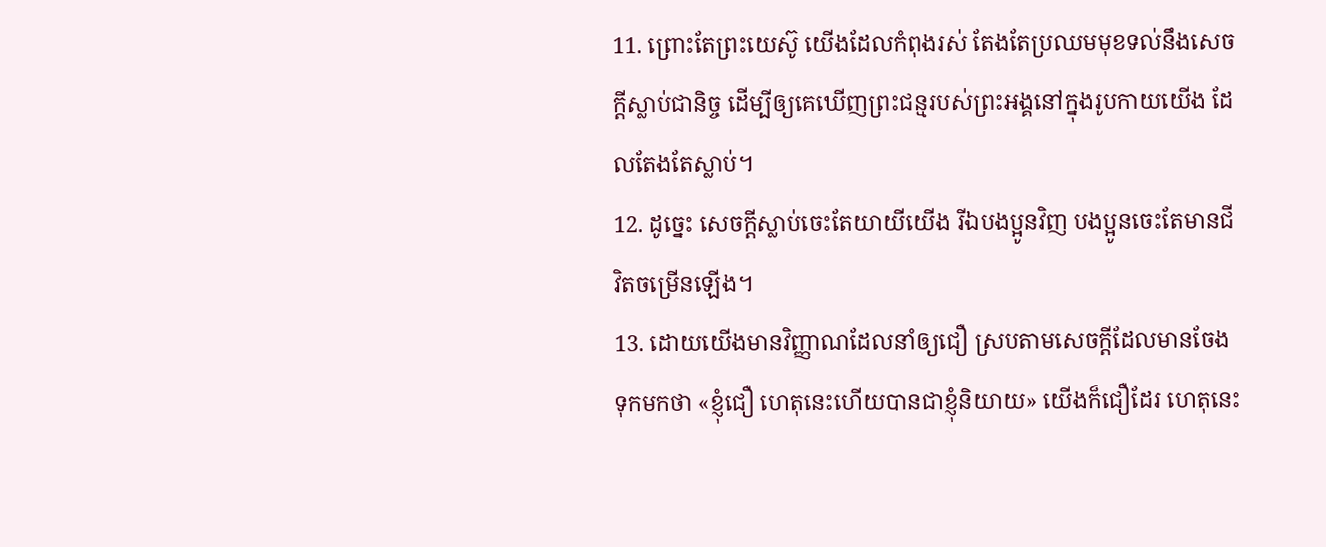11. ព្រោះតែព្រះយេស៊ូ យើងដែលកំពុងរស់ តែងតែប្រឈមមុខទល់នឹងសេចក្ដីស្លាប់ជានិច្ច ដើម្បីឲ្យគេឃើញព្រះជន្មរបស់ព្រះអង្គនៅក្នុងរូបកាយយើង ដែលតែងតែស្លាប់។
12. ដូច្នេះ សេចក្ដីស្លាប់ចេះតែយាយីយើង រីឯបងប្អូនវិញ បងប្អូនចេះតែមានជីវិតចម្រើនឡើង។
13. ដោយយើងមានវិញ្ញាណដែលនាំឲ្យជឿ ស្របតាមសេចក្ដីដែលមានចែងទុកមកថា «ខ្ញុំជឿ ហេតុនេះហើយបានជាខ្ញុំនិយាយ» យើងក៏ជឿដែរ ហេតុនេះ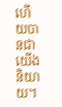ហើយបានជាយើងនិយាយ។